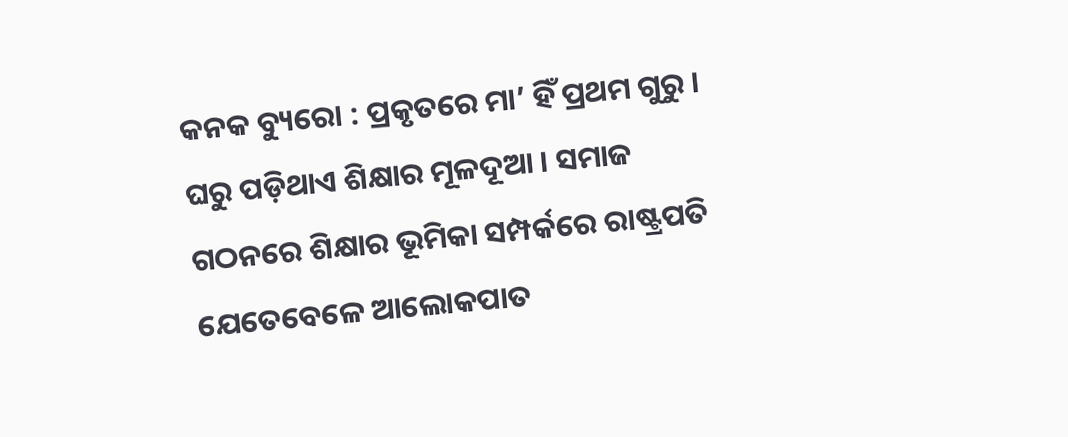କନକ ବ୍ୟୁରୋ : ପ୍ରକୃତରେ ମା’ ହିଁ ପ୍ରଥମ ଗୁରୁ । ଘରୁ ପଡ଼ିଥାଏ ଶିକ୍ଷାର ମୂଳଦୂଆ । ସମାଜ ଗଠନରେ ଶିକ୍ଷାର ଭୂମିକା ସମ୍ପର୍କରେ ରାଷ୍ଟ୍ରପତି ଯେତେବେଳେ ଆଲୋକପାତ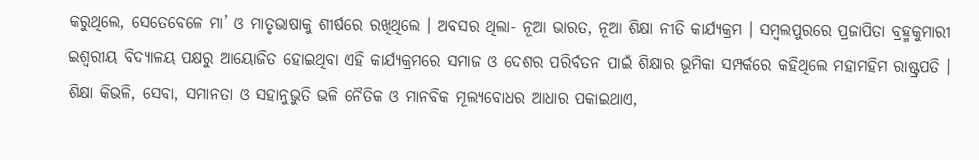କରୁଥିଲେ, ସେତେବେଳେ ମା’ ଓ ମାତୃଭାଷାକୁ ଶୀର୍ଷରେ ରଖିଥିଲେ । ଅବସର ଥିଲା- ନୂଆ ଭାରତ, ନୂଆ ଶିକ୍ଷା ନୀତି କାର୍ଯ୍ୟକ୍ରମ । ସମ୍ବଲପୁରରେ ପ୍ରଜାପିତା ବ୍ରହ୍ମକୁମାରୀ ଇଶ୍ୱରୀୟ ବିଦ୍ୟାଳୟ ପକ୍ଷରୁ ଆୟୋଜିତ ହୋଇଥିବା ଏହି କାର୍ଯ୍ୟକ୍ରମରେ ସମାଜ ଓ ଦେଶର ପରିର୍ବତନ ପାଇଁ ଶିକ୍ଷାର ଭୂମିକା ସମ୍ପର୍କରେ କହିଥିଲେ ମହାମହିମ ରାଷ୍ଟ୍ରପତି । ଶିକ୍ଷା କିଭଳି, ସେବା, ସମାନତା ଓ ସହାନୁଭୁତି ଭଳି ନୈତିକ ଓ ମାନବିକ ମୂଲ୍ୟବୋଧର ଆଧାର ପକାଇଥାଏ,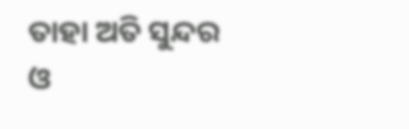ତାହା ଅତି ସୁନ୍ଦର ଓ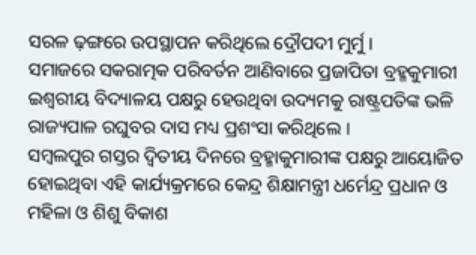ସରଳ ଢ଼ଙ୍ଗରେ ଉପସ୍ଥାପନ କରିଥିଲେ ଦ୍ରୌପଦୀ ମୁର୍ମୁ ।
ସମାଜରେ ସକରାତ୍ମକ ପରିବର୍ତନ ଆଣିବାରେ ପ୍ରଜାପିତା ବ୍ରହ୍ମକୁମାରୀ ଇଶ୍ୱରୀୟ ବିଦ୍ୟାଳୟ ପକ୍ଷରୁ ହେଉଥିବା ଉଦ୍ୟମକୁ ରାଷ୍ଟ୍ରପତିଙ୍କ ଭଳି ରାଜ୍ୟପାଳ ରଘୁବର ଦାସ ମଧ୍ୟ ପ୍ରଶଂସା କରିଥିଲେ ।
ସମ୍ବଲପୁର ଗସ୍ତର ଦ୍ୱିତୀୟ ଦିନରେ ବ୍ରହ୍ମାକୁମାରୀଙ୍କ ପକ୍ଷରୁ ଆୟୋଜିତ ହୋଇଥିବା ଏହି କାର୍ଯ୍ୟକ୍ରମରେ କେନ୍ଦ୍ର ଶିକ୍ଷାମନ୍ତ୍ରୀ ଧର୍ମେନ୍ଦ୍ର ପ୍ରଧାନ ଓ ମହିଳା ଓ ଶିଶୁ ବିକାଶ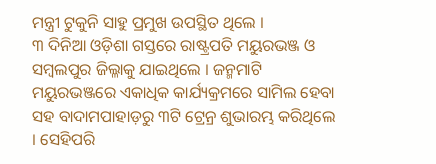ମନ୍ତ୍ରୀ ଟୁକୁନି ସାହୁ ପ୍ରମୁଖ ଉପସ୍ଥିତ ଥିଲେ ।
୩ ଦିନିଆ ଓଡ଼ିଶା ଗସ୍ତରେ ରାଷ୍ଟ୍ରପତି ମୟୁରଭଞ୍ଜ ଓ ସମ୍ବଲପୁର ଜିଲ୍ଳାକୁ ଯାଇଥିଲେ । ଜନ୍ମମାଟି ମୟୁରଭଞ୍ଜରେ ଏକାଧିକ କାର୍ଯ୍ୟକ୍ରମରେ ସାମିଲ ହେବା ସହ ବାଦାମପାହାଡ଼ରୁ ୩ଟି ଟ୍ରେନ୍ର ଶୁଭାରମ୍ଭ କରିଥିଲେ । ସେହିପରି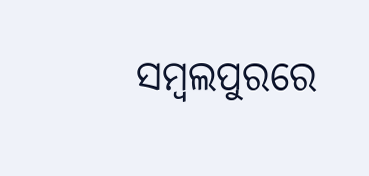ସମ୍ବଲପୁରରେ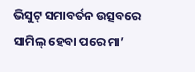ଭିସୁଟ୍ ସମାବର୍ତନ ଉତ୍ସବରେ ସାମିଲ୍ ହେବା ପରେ ମା’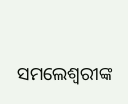ସମଲେଶ୍ୱରୀଙ୍କ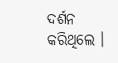ଦର୍ଶନ କରିଥିଲେ ।